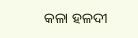କଳା ହଳଦୀ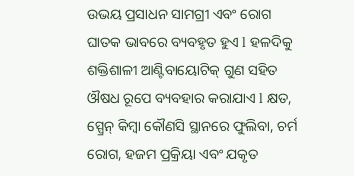ଉଭୟ ପ୍ରସାଧନ ସାମଗ୍ରୀ ଏବଂ ରୋଗ ଘାତକ ଭାବରେ ବ୍ୟବହୃତ ହୁଏ l ହଳଦିକୁ ଶକ୍ତିଶାଳୀ ଆଣ୍ଟିବାୟୋଟିକ୍ ଗୁଣ ସହିତ ଔଷଧ ରୂପେ ବ୍ୟବହାର କରାଯାଏ l କ୍ଷତ, ସ୍ପ୍ରେନ୍ କିମ୍ବା କୌଣସି ସ୍ଥାନରେ ଫୁଲିବା, ଚର୍ମ ରୋଗ, ହଜମ ପ୍ରକ୍ରିୟା ଏବଂ ଯକୃତ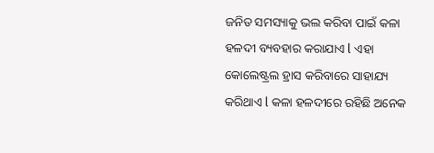ଜନିତ ସମସ୍ୟାକୁ ଭଲ କରିବା ପାଇଁ କଳା ହଳଦୀ ବ୍ୟବହାର କରାଯାଏ l ଏହା କୋଲେଷ୍ଟ୍ରଲ ହ୍ରାସ କରିବାରେ ସାହାଯ୍ୟ କରିଥାଏ l କଳା ହଳଦୀରେ ରହିଛି ଅନେକ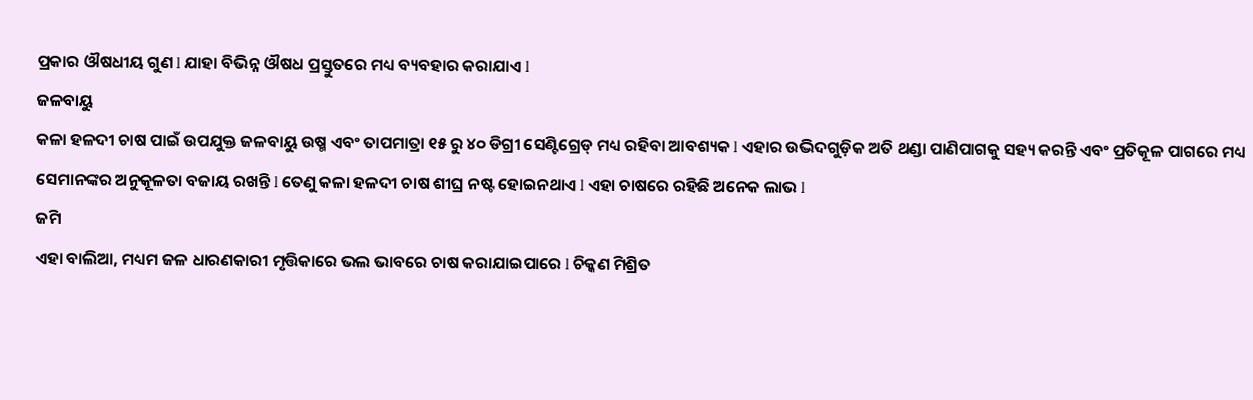ପ୍ରକାର ଔଷଧୀୟ ଗୁଣ l ଯାହା ବିଭିନ୍ନ ଔଷଧ ପ୍ରସ୍ତୁତରେ ମଧ୍ୟ ବ୍ୟବହାର କରାଯାଏ l
ଜଳବାୟୁ
କଳା ହଳଦୀ ଚାଷ ପାଇଁ ଉପଯୁକ୍ତ ଜଳବାୟୁ ଉଷ୍ମ ଏବଂ ତାପମାତ୍ରା ୧୫ ରୁ ୪୦ ଡିଗ୍ରୀ ସେଣ୍ଟିଗ୍ରେଡ୍ ମଧ୍ୟ ରହିବା ଆବଶ୍ୟକ l ଏହାର ଉଦ୍ଭିଦଗୁଡ଼ିକ ଅତି ଥଣ୍ଡା ପାଣିପାଗକୁ ସହ୍ୟ କରନ୍ତି ଏବଂ ପ୍ରତିକୂଳ ପାଗରେ ମଧ୍ୟ ସେମାନଙ୍କର ଅନୁକୂଳତା ବଜାୟ ରଖନ୍ତି l ତେଣୁ କଳା ହଳଦୀ ଚାଷ ଶୀଘ୍ର ନଷ୍ଟ ହୋଇନଥାଏ l ଏହା ଚାଷରେ ରହିଛି ଅନେକ ଲାଭ l
ଜମି
ଏହା ବାଲିଆ, ମଧ୍ୟମ ଜଳ ଧାରଣକାରୀ ମୃତ୍ତିକାରେ ଭଲ ଭାବରେ ଚାଷ କରାଯାଇପାରେ l ଚିକ୍କଣ ମିଶ୍ରିତ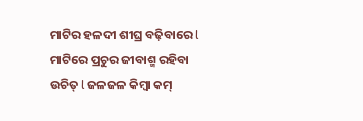ମାଟିର ହଳଦୀ ଶୀଘ୍ର ବଢ଼ିବାରେ l ମାଟିରେ ପ୍ରଚୁର ଜୀବାଶ୍ମ ରହିବା ଉଚିତ୍ l ଜଳଜଳ କିମ୍ବା କମ୍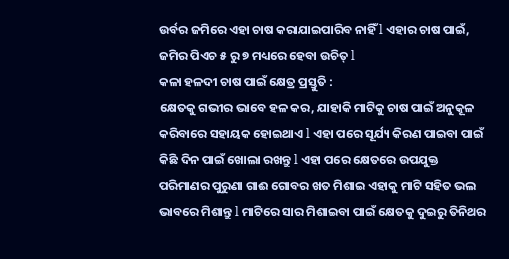ଉର୍ବର ଜମିରେ ଏହା ଚାଷ କରାଯାଇପାରିବ ନାହିଁ l ଏହାର ଚାଷ ପାଇଁ, ଜମିର ପିଏଚ ୫ ରୁ ୭ ମଧ୍ୟରେ ହେବା ଉଚିତ୍ l
କଳା ହଳଦୀ ଚାଷ ପାଇଁ କ୍ଷେତ୍ର ପ୍ରସ୍ତୁତି :
କ୍ଷେତକୁ ଗଭୀର ଭାବେ ହଳ କର, ଯାହାକି ମାଟିକୁ ଚାଷ ପାଇଁ ଅନୁକୂଳ କରିବାରେ ସହାୟକ ହୋଇଥାଏ l ଏହା ପରେ ସୂର୍ଯ୍ୟ କିରଣ ପାଇବା ପାଇଁ କିଛି ଦିନ ପାଇଁ ଖୋଲା ରଖନ୍ତୁ l ଏହା ପରେ କ୍ଷେତରେ ଉପଯୁକ୍ତ ପରିମାଣର ପୁରୁଣା ଗାଈ ଗୋବର ଖତ ମିଶାଇ ଏହାକୁ ମାଟି ସହିତ ଭଲ ଭାବରେ ମିଶାନ୍ତୁ l ମାଟିରେ ସାର ମିଶାଇବା ପାଇଁ କ୍ଷେତକୁ ଦୁଇରୁ ତିନିଥର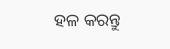ହଳ କରନ୍ତୁ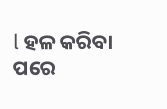l ହଳ କରିବା ପରେ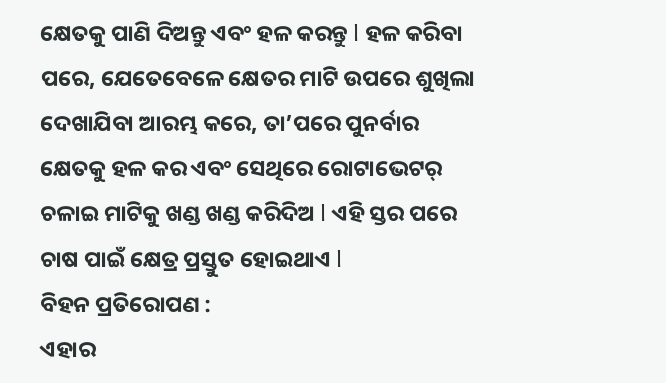କ୍ଷେତକୁ ପାଣି ଦିଅନ୍ତୁ ଏବଂ ହଳ କରନ୍ତୁ l ହଳ କରିବା ପରେ, ଯେତେବେଳେ କ୍ଷେତର ମାଟି ଉପରେ ଶୁଖିଲା ଦେଖାଯିବା ଆରମ୍ଭ କରେ, ତା’ପରେ ପୁନର୍ବାର କ୍ଷେତକୁ ହଳ କର ଏବଂ ସେଥିରେ ରୋଟାଭେଟର୍ ଚଳାଇ ମାଟିକୁ ଖଣ୍ଡ ଖଣ୍ଡ କରିଦିଅ l ଏହି ସ୍ତର ପରେ ଚାଷ ପାଇଁ କ୍ଷେତ୍ର ପ୍ରସ୍ତୁତ ହୋଇଥାଏ l
ବିହନ ପ୍ରତିରୋପଣ :
ଏହାର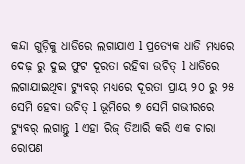କନ୍ଦା ଗୁଡ଼ିକୁ ଧାଡିରେ ଲଗାଯାଏ l ପ୍ରତ୍ୟେକ ଧାଡି ମଧ୍ୟରେ ଦେଢ଼ ରୁ ଦୁଇ ଫୁଟ ଦୂରତା ରହିବା ଉଚିତ୍ l ଧାଡିରେ ଲଗାଯାଇଥିବା ଟ୍ୟୁବର୍ ମଧ୍ୟରେ ଦୂରତା ପ୍ରାୟ ୨୦ ରୁ ୨୫ ସେମି ହେବା ଉଚିତ୍ l ଭୂମିରେ ୭ ସେମି ଗଭୀରରେ ଟ୍ୟୁବର୍ ଲଗାନ୍ତୁ l ଏହା ରିଜ୍ ତିଆରି କରି ଏକ ଚାରା ରୋପଣ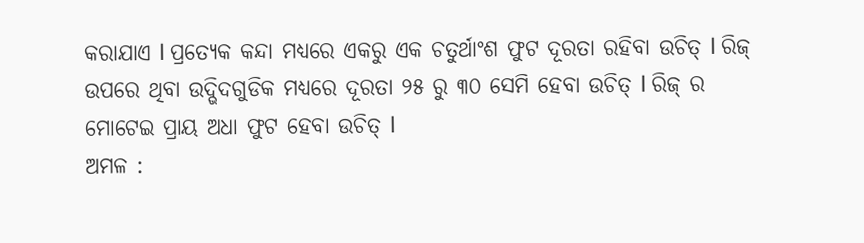କରାଯାଏ l ପ୍ରତ୍ୟେକ କନ୍ଦା ମଧ୍ୟରେ ଏକରୁ ଏକ ଚତୁର୍ଥାଂଶ ଫୁଟ ଦୂରତା ରହିବା ଉଚିତ୍ l ରିଜ୍ ଉପରେ ଥିବା ଉଦ୍ଭିଦଗୁଡିକ ମଧ୍ୟରେ ଦୂରତା ୨୫ ରୁ ୩୦ ସେମି ହେବା ଉଚିତ୍ l ରିଜ୍ ର ମୋଟେଇ ପ୍ରାୟ ଅଧା ଫୁଟ ହେବା ଉଚିତ୍ l
ଅମଳ :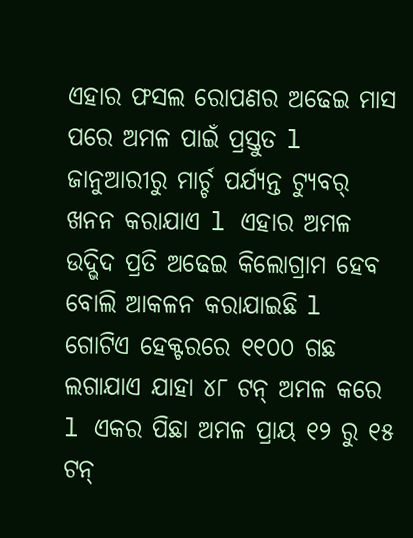ଏହାର ଫସଲ ରୋପଣର ଅଢେଇ ମାସ ପରେ ଅମଳ ପାଇଁ ପ୍ରସ୍ତୁତ l ଜାନୁଆରୀରୁ ମାର୍ଚ୍ଚ ପର୍ଯ୍ୟନ୍ତ ଟ୍ୟୁବର୍ ଖନନ କରାଯାଏ l ଏହାର ଅମଳ ଉଦ୍ଭିଦ ପ୍ରତି ଅଢେଇ କିଲୋଗ୍ରାମ ହେବ ବୋଲି ଆକଳନ କରାଯାଇଛି l ଗୋଟିଏ ହେକ୍ଟରରେ ୧୧୦୦ ଗଛ ଲଗାଯାଏ ଯାହା ୪୮ ଟନ୍ ଅମଳ କରେ l ଏକର ପିଛା ଅମଳ ପ୍ରାୟ ୧୨ ରୁ ୧୫ ଟନ୍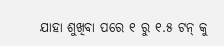ଯାହା ଶୁଖିବା ପରେ ୧ ରୁ ୧.୫ ଟନ୍ କୁ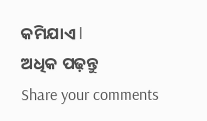କମିଯାଏ l
ଅଧିକ ପଢ଼ନ୍ତୁ
Share your comments